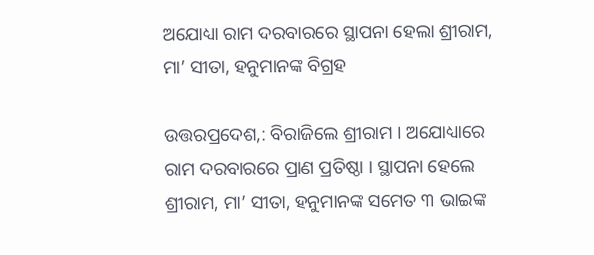ଅଯୋଧ୍ୟା ରାମ ଦରବାରରେ ସ୍ଥାପନା ହେଲା ଶ୍ରୀରାମ, ମା’ ସୀତା, ହନୁମାନଙ୍କ ବିଗ୍ରହ

ଉତ୍ତରପ୍ରଦେଶ,: ବିରାଜିଲେ ଶ୍ରୀରାମ । ଅଯୋଧ୍ୟାରେ ରାମ ଦରବାରରେ ପ୍ରାଣ ପ୍ରତିଷ୍ଠା । ସ୍ଥାପନା ହେଲେ ଶ୍ରୀରାମ, ମା’ ସୀତା, ହନୁମାନଙ୍କ ସମେତ ୩ ଭାଇଙ୍କ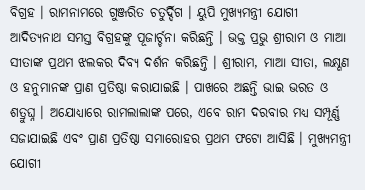ବିଗ୍ରହ । ରାମନାମରେ ଗୁଞ୍ଜରିତ ଚତୁର୍ଦ୍ଦିଗ । ୟୁପି ମୁଖ୍ୟମନ୍ତ୍ରୀ ଯୋଗୀ ଆଦିତ୍ୟନାଥ ସମସ୍ତ ବିଗ୍ରହଙ୍କୁ ପୂଜାର୍ଚ୍ଚନା କରିଛନ୍ତି । ଭକ୍ତ ପ୍ରଭୁ ଶ୍ରୀରାମ ଓ ମାଆ ସୀତାଙ୍କ ପ୍ରଥମ ଝଲକର ଦିବ୍ୟ ଦର୍ଶନ କରିଛନ୍ତି । ଶ୍ରୀରାମ, ମାଆ ସୀତା, ଲକ୍ଷ୍ଣଣ ଓ ହନୁମାନଙ୍କ ପ୍ରାଣ ପ୍ରତିଷ୍ଠା କରାଯାଇଛି । ପାଖରେ ଅଛନ୍ତି ଭାଇ ଭରତ ଓ ଶତ୍ରୁଘ୍ନ । ଅଯୋଧ୍ୟାରେ ରାମଲାଲାଙ୍କ ପରେ, ଏବେ ରାମ ଦରବାର ମଧ୍ୟ ସମ୍ପୂର୍ଣ୍ଣ ସଜାଯାଇଛି ଏବଂ ପ୍ରାଣ ପ୍ରତିଷ୍ଠା ସମାରୋହର ପ୍ରଥମ ଫଟୋ ଆସିଛି । ମୁଖ୍ୟମନ୍ତ୍ରୀ ଯୋଗୀ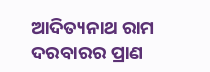ଆଦିତ୍ୟନାଥ ରାମ ଦରବାରର ପ୍ରାଣ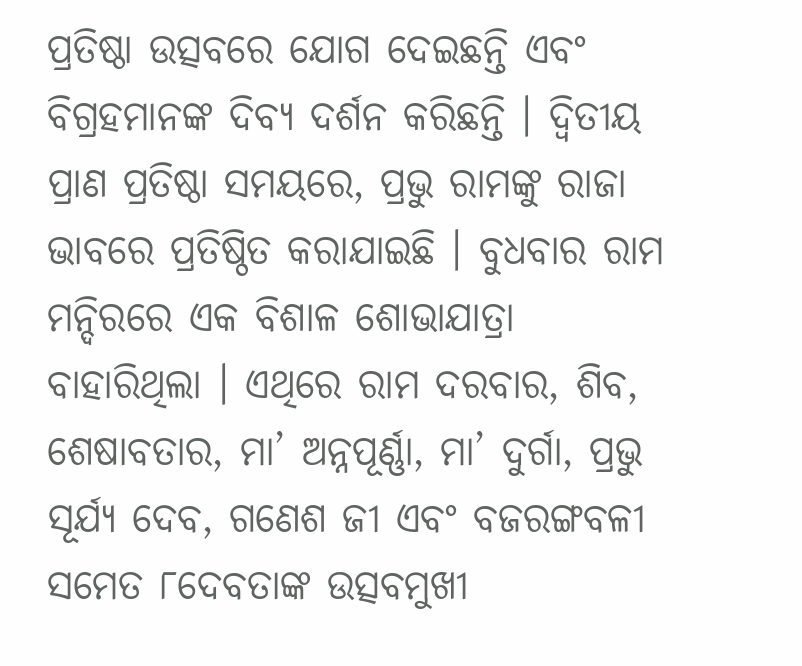ପ୍ରତିଷ୍ଠା ଉତ୍ସବରେ ଯୋଗ ଦେଇଛନ୍ତି ଏବଂ ବିଗ୍ରହମାନଙ୍କ ଦିବ୍ୟ ଦର୍ଶନ କରିଛନ୍ତି । ଦ୍ୱିତୀୟ ପ୍ରାଣ ପ୍ରତିଷ୍ଠା ସମୟରେ, ପ୍ରଭୁ ରାମଙ୍କୁ ରାଜା ଭାବରେ ପ୍ରତିଷ୍ଠିତ କରାଯାଇଛି । ବୁଧବାର ରାମ ମନ୍ଦିରରେ ଏକ ବିଶାଳ ଶୋଭାଯାତ୍ରା ବାହାରିଥିଲା । ଏଥିରେ ରାମ ଦରବାର, ଶିବ, ଶେଷାବତାର, ମା’ ଅନ୍ନପୂର୍ଣ୍ଣା, ମା’ ଦୁର୍ଗା, ପ୍ରଭୁ ସୂର୍ଯ୍ୟ ଦେବ, ଗଣେଶ ଜୀ ଏବଂ ବଜରଙ୍ଗବଳୀ ସମେତ ୮ଦେବତାଙ୍କ ଉତ୍ସବମୁଖୀ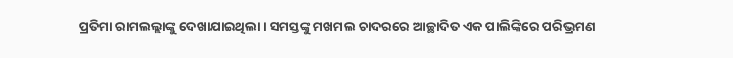ପ୍ରତିମା ରାମଲଲ୍ଲାଙ୍କୁ ଦେଖାଯାଇଥିଲା । ସମସ୍ତଙ୍କୁ ମଖମଲ ଚାଦରରେ ଆଚ୍ଛାଦିତ ଏକ ପାଲିଙ୍କିରେ ପରିଭ୍ରମଣ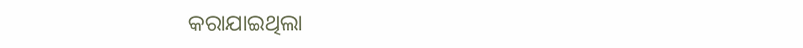କରାଯାଇଥିଲା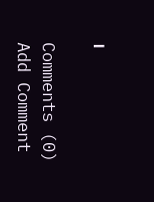।

Comments (0)
Add Comment